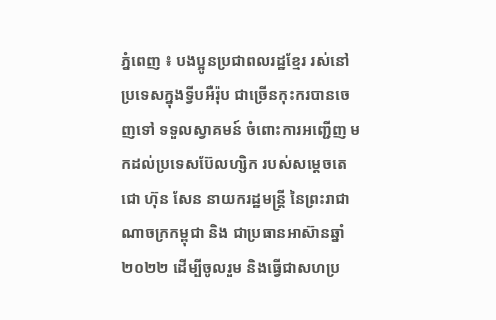ភ្នំពេញ ៖ បងប្អូនប្រជាពលរដ្ឋខ្មែរ រស់នៅប្រទេសក្នុងទ្វីបអឺរ៉ុប ជាច្រើនកុះករបានចេញទៅ ទទួលស្វាគមន៍ ចំពោះការអញ្ជើញ មកដល់ប្រទេសប៊ែលហ្សិក របស់សម្តេចតេជោ ហ៊ុន សែន នាយករដ្ឋមន្ត្រី នៃព្រះរាជាណាចក្រកម្ពុជា និង ជាប្រធានអាស៊ានឆ្នាំ២០២២ ដើម្បីចូលរួម និងធ្វើជាសហប្រ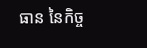ធាន នៃកិច្ច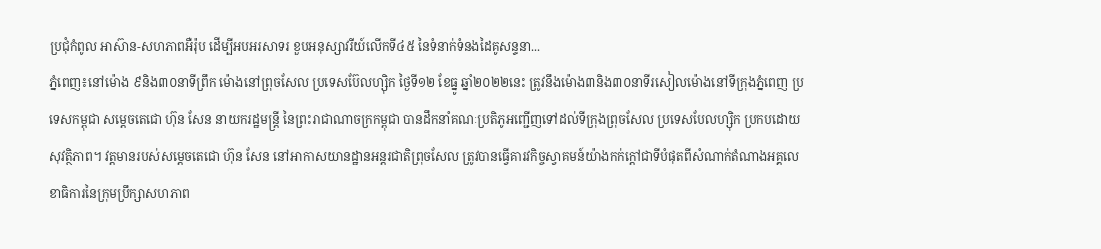ប្រជុំកំពូល អាស៊ាន-សហភាពអឺរ៉ុប ដើម្បីអបអរសាទរ ខួបអនុស្សាវរីយ៍លើកទី៤៥ នៃទំនាក់ទំនងដៃគូសន្ទនា...
ភ្នំពេញ៖នៅម៉ោង ៩និង៣០នាទីព្រឹក ម៉ោងនៅព្រុចសែល ប្រទេសប៊ែលហ្ស៊ិក ថ្ងៃទី១២ ខែធ្នូ ឆ្នាំ២០២២នេះ ត្រូវនឹងម៉ោង៣និង៣០នាទីរសៀលម៉ោងនៅទីក្រុងភ្នំពេញ ប្រទេសកម្ពុជា សម្ដេចតេជោ ហ៊ុន សែន នាយករដ្ឋមន្ត្រី នៃព្រះរាជាណាចក្រកម្ពុជា បានដឹកនាំគណៈប្រតិភូអញ្ជើញទៅដល់ទីក្រុងព្រុចសែល ប្រទេសបែលហ្ស៊ិក ប្រកបដោយសុវត្ថិភាព។ វត្តមានរបស់សម្ដេចតេជោ ហ៊ុន សែន នៅអាកាសយានដ្ឋានអន្តរជាតិព្រុចសែល ត្រូវបានធ្វើគារវកិច្ចស្វាគមន៍យ៉ាងកក់ក្តៅជាទីបំផុតពីសំណាក់តំណាងអគ្គលេខាធិការនៃក្រុមប្រឹក្សាសហភាព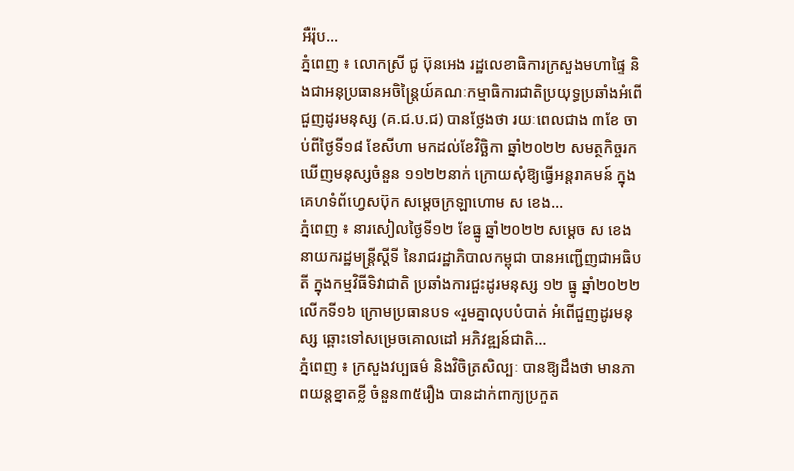អឺរ៉ុប...
ភ្នំពេញ ៖ លោកស្រី ជូ ប៊ុនអេង រដ្ឋលេខាធិការក្រសួងមហាផ្ទៃ និងជាអនុប្រធានអចិន្ដ្រៃយ៍គណៈកម្មាធិការជាតិប្រយុទ្ធប្រឆាំងអំពើជួញដូរមនុស្ស (គ.ជ.ប.ជ) បានថ្លែងថា រយៈពេលជាង ៣ខែ ចាប់ពីថ្ងៃទី១៨ ខែសីហា មកដល់ខែវិច្ឆិកា ឆ្នាំ២០២២ សមត្ថកិច្ចរកឃើញមនុស្សចំនួន ១១២២នាក់ ក្រោយសុំឱ្យធ្វើអន្តរាគមន៍ ក្នុងគេហទំព័ហ្វេសប៊ុក សម្ដេចក្រឡាហោម ស ខេង...
ភ្នំពេញ ៖ នារសៀលថ្ងៃទី១២ ខែធ្នូ ឆ្នាំ២០២២ សម្ដេច ស ខេង នាយករដ្ឋមន្ដ្រីស្ដីទី នៃរាជរដ្ឋាភិបាលកម្ពុជា បានអញ្ជើញជាអធិបតី ក្នុងកម្មវិធីទិវាជាតិ ប្រឆាំងការជួះដូរមនុស្ស ១២ ធ្នូ ឆ្នាំ២០២២ លើកទី១៦ ក្រោមប្រធានបទ «រួមគ្នាលុបបំបាត់ អំពើជួញដូរមនុស្ស ឆ្ពោះទៅសម្រេចគោលដៅ អភិវឌ្ឍន៍ជាតិ...
ភ្នំពេញ ៖ ក្រសួងវប្បធម៌ និងវិចិត្រសិល្បៈ បានឱ្យដឹងថា មានភាពយន្តខ្នាតខ្លី ចំនួន៣៥រឿង បានដាក់ពាក្យប្រកួត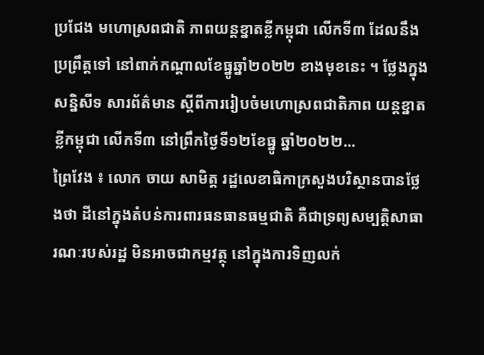ប្រជែង មហោស្រពជាតិ ភាពយន្តខ្នាតខ្លីកម្ពុជា លើកទី៣ ដែលនឹងប្រព្រឹត្តទៅ នៅពាក់កណ្តាលខែធ្នូឆ្នាំ២០២២ ខាងមុខនេះ ។ ថ្លែងក្នុងសន្និសីទ សារព័ត៌មាន ស្តីពីការរៀបចំមហោស្រពជាតិភាព យន្តខ្នាតខ្លីកម្ពុជា លើកទី៣ នៅព្រឹកថ្ងៃទី១២ខែធ្នូ ឆ្នាំ២០២២...
ព្រៃវែង ៖ លោក ចាយ សាមិត្ត រដ្ឋលេខាធិកាក្រសួងបរិស្ថានបានថ្លែងថា ដីនៅក្នុងតំបន់ការពារធនធានធម្មជាតិ គឺជាទ្រព្យសម្បត្តិសាធារណៈរបស់រដ្ឋ មិនអាចជាកម្មវត្ថុ នៅក្នុងការទិញលក់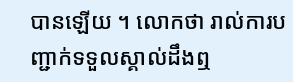បានឡើយ ។ លោកថា រាល់ការបញ្ជាក់ទទួលស្គាល់ដឹងឮ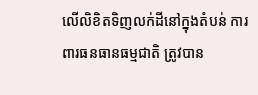លើលិខិតទិញលក់ដីនៅក្នុងតំបន់ ការពារធនធានធម្មជាតិ ត្រូវបាន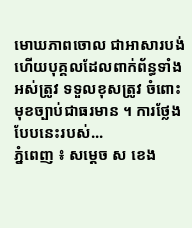មោឃភាពចោល ជាអាសារបង់ ហើយបុគ្គលដែលពាក់ព័ន្ធទាំងអស់ត្រូវ ទទួលខុសត្រូវ ចំពោះមុខច្បាប់ជាធរមាន ។ ការថ្លែងបែបនេះរបស់...
ភ្នំពេញ ៖ សម្ដេច ស ខេង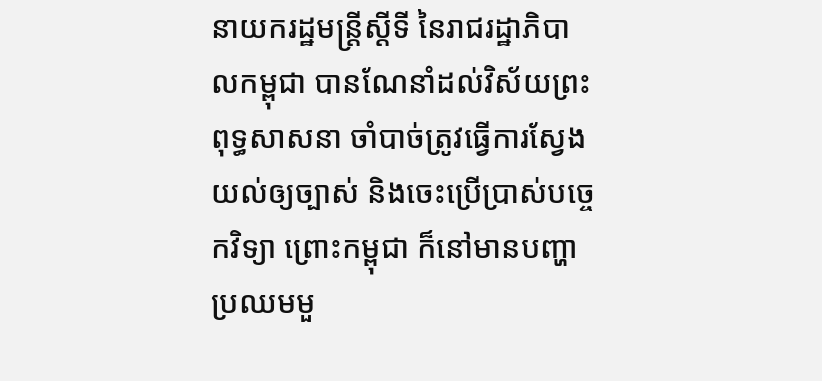នាយករដ្ឋមន្ត្រីស្តីទី នៃរាជរដ្ឋាភិបាលកម្ពុជា បានណែនាំដល់វិស័យព្រះពុទ្ធសាសនា ចាំបាច់ត្រូវធ្វើការស្វែងយល់ឲ្យច្បាស់ និងចេះប្រើប្រាស់បច្ចេកវិទ្យា ព្រោះកម្ពុជា ក៏នៅមានបញ្ហាប្រឈមមួ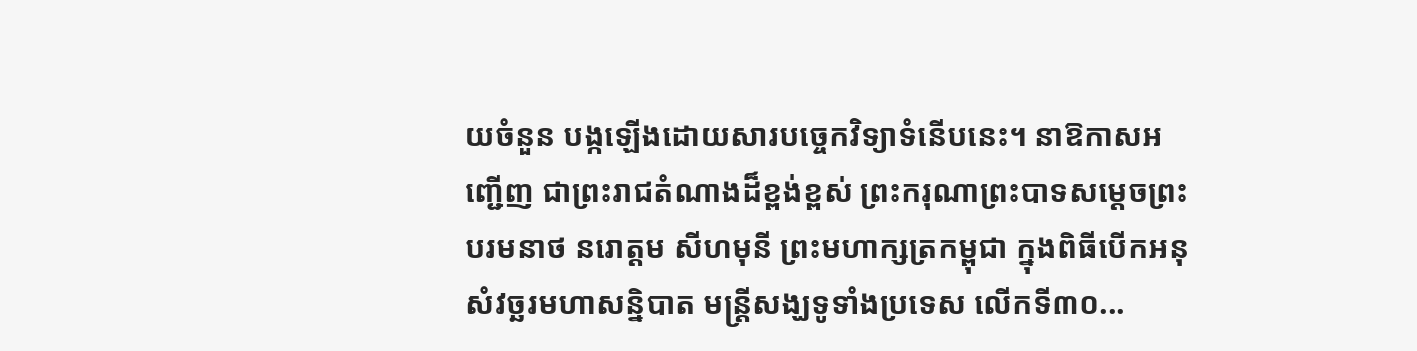យចំនួន បង្កឡើងដោយសារបច្ចេកវិទ្យាទំនើបនេះ។ នាឱកាសអញ្ជើញ ជាព្រះរាជតំណាងដ៏ខ្ពង់ខ្ពស់ ព្រះករុណាព្រះបាទសម្ដេចព្រះបរមនាថ នរោត្តម សីហមុនី ព្រះមហាក្សត្រកម្ពុជា ក្នុងពិធីបើកអនុសំវច្ឆរមហាសន្និបាត មន្ត្រីសង្ឃទូទាំងប្រទេស លើកទី៣០...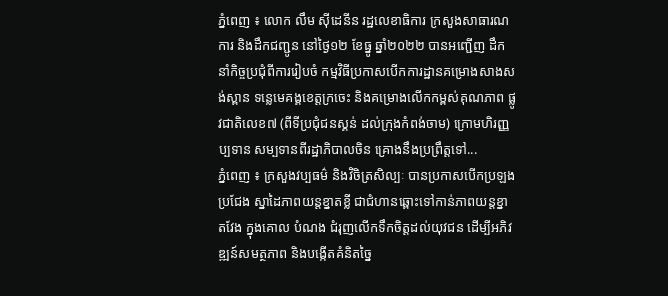ភ្នំពេញ ៖ លោក លឹម ស៊ីដេនីន រដ្ឋលេខាធិការ ក្រសួងសាធារណការ និងដឹកជញ្ជូន នៅថ្ងៃ១២ ខែធ្នូ ឆ្នាំ២០២២ បានអញ្ជើញ ដឹកនាំកិច្ចប្រជុំពីការរៀបចំ កម្មវិធីប្រកាសបើកការដ្ឋានគម្រោងសាងសង់ស្ពាន ទន្លេមេគង្គខេត្តក្រចេះ និងគម្រោងលើកកម្ពស់គុណភាព ផ្លូវជាតិលេខ៧ (ពីទីប្រជុំជនស្គន់ ដល់ក្រុងកំពង់ចាម) ក្រោមហិរញ្ញប្បទាន សម្បទានពីរដ្ឋាភិបាលចិន គ្រោងនឹងប្រព្រឹត្តទៅ...
ភ្នំពេញ ៖ ក្រសួងវប្បធម៌ និងវិចិត្រសិល្បៈ បានប្រកាសបើកប្រឡងប្រជែង ស្នាដៃភាពយន្តខ្នាតខ្លី ជាជំហានឆ្ពោះទៅកាន់ភាពយន្តខ្នាតវែង ក្នុងគោល បំណង ជំរុញលើកទឹកចិត្តដល់យុវជន ដើម្បីអភិវឌ្ឍន៍សមត្ថភាព និងបង្កើតគំនិតច្នៃ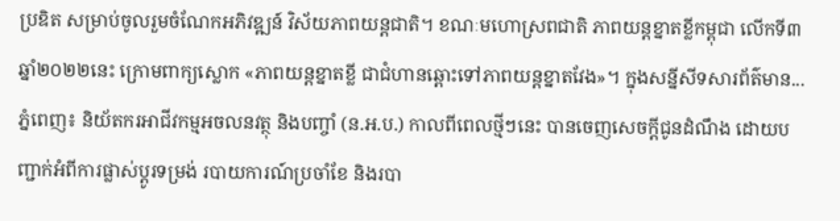ប្រឌិត សម្រាប់ចូលរួមចំណែកអភិវឌ្ឍន៍ វិស័យភាពយន្តជាតិ។ ខណៈមហោស្រពជាតិ ភាពយន្តខ្នាតខ្លីកម្ពុជា លើកទី៣ ឆ្នាំ២០២២នេះ ក្រោមពាក្យស្លោក «ភាពយន្តខ្នាតខ្លី ជាជំហានឆ្ពោះទៅភាពយន្តខ្នាតវែង»។ ក្នុងសន្នីសីទសារព័ត៌មាន...
ភ្នំពេញ៖ និយ័តករអាជីវកម្មអចលនវត្ថុ និងបញ្ចាំ (ន.អ.ប.) កាលពីពេលថ្មីៗនេះ បានចេញសេចក្តីជូនដំណឹង ដោយបញ្ជាក់អំពីការផ្លាស់ប្តូរទម្រង់ របាយការណ៍ប្រចាំខែ និងរបា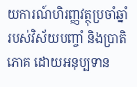យការណ៍ហិរញ្ញវត្ថុប្រចាំឆ្នាំ របស់វិស័យបញ្ចាំ និងប្រាតិភោគ ដោយអនុប្បទាន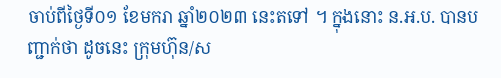ចាប់ពីថ្ងៃទី០១ ខែមករា ឆ្នាំ២០២៣ នេះតទៅ ។ ក្នុងនោះ ន.អ.ប. បានបញ្ជាក់ថា ដូចនេះ ក្រុមហ៊ុន/ស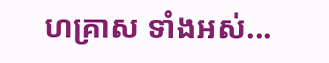ហគ្រាស ទាំងអស់...